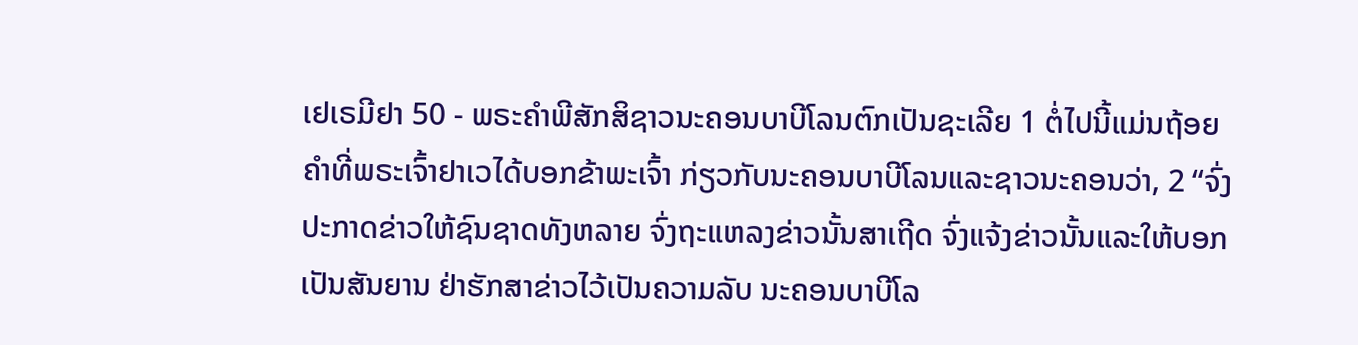ເຢເຣມີຢາ 50 - ພຣະຄຳພີສັກສິຊາວນະຄອນບາບີໂລນຕົກເປັນຊະເລີຍ 1 ຕໍ່ໄປນີ້ແມ່ນຖ້ອຍຄຳທີ່ພຣະເຈົ້າຢາເວໄດ້ບອກຂ້າພະເຈົ້າ ກ່ຽວກັບນະຄອນບາບີໂລນແລະຊາວນະຄອນວ່າ, 2 “ຈົ່ງປະກາດຂ່າວໃຫ້ຊົນຊາດທັງຫລາຍ ຈົ່ງຖະແຫລງຂ່າວນັ້ນສາເຖີດ ຈົ່ງແຈ້ງຂ່າວນັ້ນແລະໃຫ້ບອກເປັນສັນຍານ ຢ່າຮັກສາຂ່າວໄວ້ເປັນຄວາມລັບ ນະຄອນບາບີໂລ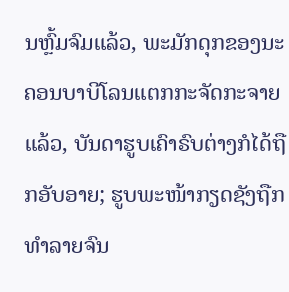ນຫຼົ້ມຈົມແລ້ວ, ພະມັກດຸກຂອງນະຄອນບາບີໂລນແຕກກະຈັດກະຈາຍແລ້ວ, ບັນດາຮູບເຄົາຣົບຕ່າງກໍໄດ້ຖືກອັບອາຍ; ຮູບພະໜ້າກຽດຊັງຖືກທຳລາຍຈົນ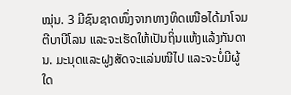ໝຸ່ນ. 3 ມີຊົນຊາດໜຶ່ງຈາກທາງທິດເໜືອໄດ້ມາໂຈມຕີບາບີໂລນ ແລະຈະເຮັດໃຫ້ເປັນຖິ່ນແຫ້ງແລ້ງກັນດານ. ມະນຸດແລະຝູງສັດຈະແລ່ນໜີໄປ ແລະຈະບໍ່ມີຜູ້ໃດ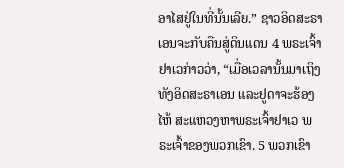ອາໄສຢູ່ໃນທີ່ນັ້ນເລີຍ.” ຊາວອິດສະຣາເອນຈະກັບຄືນສູ່ດິນແດນ 4 ພຣະເຈົ້າຢາເວກ່າວວ່າ, “ເມື່ອເວລານັ້ນມາເຖິງ ທັງອິດສະຣາເອນ ແລະຢູດາຈະຮ້ອງໄຫ້ ສະແຫວງຫາພຣະເຈົ້າຢາເວ ພຣະເຈົ້າຂອງພວກເຂົາ. 5 ພວກເຂົາ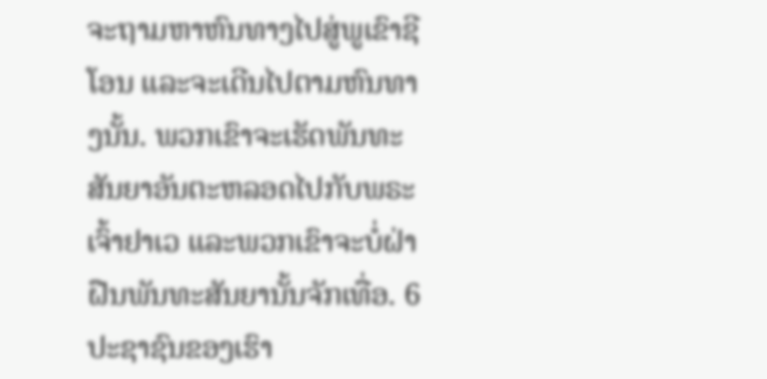ຈະຖາມຫາຫົນທາງໄປສູ່ພູເຂົາຊີໂອນ ແລະຈະເດີນໄປຕາມຫົນທາງນັ້ນ. ພວກເຂົາຈະເຮັດພັນທະສັນຍາອັນຕະຫລອດໄປກັບພຣະເຈົ້າຢາເວ ແລະພວກເຂົາຈະບໍ່ຝ່າຝືນພັນທະສັນຍານັ້ນຈັກເທື່ອ. 6 ປະຊາຊົນຂອງເຮົາ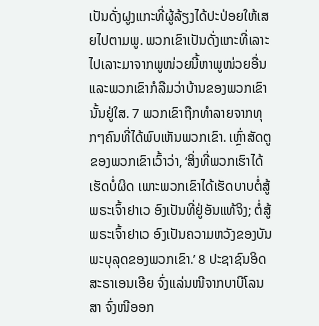ເປັນດັ່ງຝູງແກະທີ່ຜູ້ລ້ຽງໄດ້ປະປ່ອຍໃຫ້ເສຍໄປຕາມພູ. ພວກເຂົາເປັນດັ່ງແກະທີ່ເລາະໄປເລາະມາຈາກພູໜ່ວຍນີ້ຫາພູໜ່ວຍອື່ນ ແລະພວກເຂົາກໍລືມວ່າບ້ານຂອງພວກເຂົານັ້ນຢູ່ໃສ. 7 ພວກເຂົາຖືກທຳລາຍຈາກທຸກໆຄົນທີ່ໄດ້ພົບເຫັນພວກເຂົາ. ເຫຼົ່າສັດຕູຂອງພວກເຂົາເວົ້າວ່າ, ‘ສິ່ງທີ່ພວກເຮົາໄດ້ເຮັດບໍ່ຜິດ ເພາະພວກເຂົາໄດ້ເຮັດບາບຕໍ່ສູ້ພຣະເຈົ້າຢາເວ ອົງເປັນທີ່ຢູ່ອັນແທ້ຈິງ; ຕໍ່ສູ້ພຣະເຈົ້າຢາເວ ອົງເປັນຄວາມຫວັງຂອງບັນພະບຸລຸດຂອງພວກເຂົາ.’ 8 ປະຊາຊົນອິດສະຣາເອນເອີຍ ຈົ່ງແລ່ນໜີຈາກບາບີໂລນສາ ຈົ່ງໜີອອກ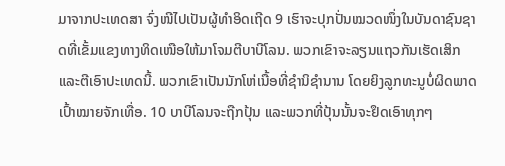ມາຈາກປະເທດສາ ຈົ່ງໜີໄປເປັນຜູ້ທຳອິດເຖີດ 9 ເຮົາຈະປຸກປັ່ນໝວດໜຶ່ງໃນບັນດາຊົນຊາດທີ່ເຂັ້ມແຂງທາງທິດເໜືອໃຫ້ມາໂຈມຕີບາບີໂລນ. ພວກເຂົາຈະລຽນແຖວກັນເຮັດເສິກ ແລະຕີເອົາປະເທດນີ້. ພວກເຂົາເປັນນັກໂຫ່ເນື້ອທີ່ຊຳນິຊຳນານ ໂດຍຍິງລູກທະນູບໍ່ຜິດພາດເປົ້າໝາຍຈັກເທື່ອ. 10 ບາບີໂລນຈະຖືກປຸ້ນ ແລະພວກທີ່ປຸ້ນນັ້ນຈະຢຶດເອົາທຸກໆ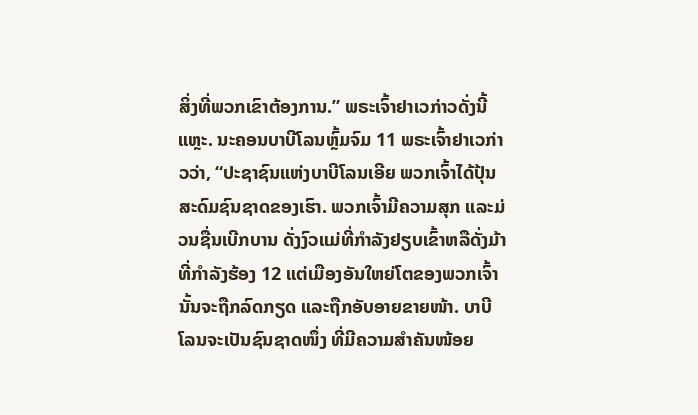ສິ່ງທີ່ພວກເຂົາຕ້ອງການ.” ພຣະເຈົ້າຢາເວກ່າວດັ່ງນີ້ແຫຼະ. ນະຄອນບາບີໂລນຫຼົ້ມຈົມ 11 ພຣະເຈົ້າຢາເວກ່າວວ່າ, “ປະຊາຊົນແຫ່ງບາບີໂລນເອີຍ ພວກເຈົ້າໄດ້ປຸ້ນສະດົມຊົນຊາດຂອງເຮົາ. ພວກເຈົ້າມີຄວາມສຸກ ແລະມ່ວນຊື່ນເບີກບານ ດັ່ງງົວແມ່ທີ່ກຳລັງຢຽບເຂົ້າຫລືດັ່ງມ້າທີ່ກຳລັງຮ້ອງ 12 ແຕ່ເມືອງອັນໃຫຍ່ໂຕຂອງພວກເຈົ້ານັ້ນຈະຖືກລົດກຽດ ແລະຖືກອັບອາຍຂາຍໜ້າ. ບາບີໂລນຈະເປັນຊົນຊາດໜຶ່ງ ທີ່ມີຄວາມສຳຄັນໜ້ອຍ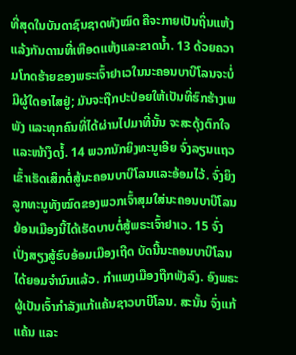ທີ່ສຸດໃນບັນດາຊົນຊາດທັງໝົດ ຄືຈະກາຍເປັນຖິ່ນແຫ້ງແລ້ງກັນດານທີ່ເຫືອດແຫ້ງແລະຂາດນໍ້າ. 13 ດ້ວຍຄວາມໂກດຮ້າຍຂອງພຣະເຈົ້າຢາເວໃນນະຄອນບາບີໂລນຈະບໍ່ມີຜູ້ໃດອາໄສຢູ່; ມັນຈະຖືກປະປ່ອຍໃຫ້ເປັນທີ່ຮົກຮ້າງເພພັງ ແລະທຸກຄົນທີ່ໄດ້ຜ່ານໄປມາທີ່ນັ້ນ ຈະສະດຸ້ງຕົກໃຈແລະໜ້າງຶດງໍ້. 14 ພວກນັກຍິງທະນູເອີຍ ຈົ່ງລຽນແຖວເຂົ້າເຮັດເສິກຕໍ່ສູ້ນະຄອນບາບີໂລນແລະອ້ອມໄວ້. ຈົ່ງຍິງລູກທະນູທັງໝົດຂອງພວກເຈົ້າສຸມໃສ່ນະຄອນບາບີໂລນຍ້ອນເມືອງນີ້ໄດ້ເຮັດບາບຕໍ່ສູ້ພຣະເຈົ້າຢາເວ. 15 ຈົ່ງເປັ່ງສຽງສູ້ຮົບອ້ອມເມືອງເຖີດ ບັດນີ້ນະຄອນບາບີໂລນໄດ້ຍອມຈຳນົນແລ້ວ. ກຳແພງເມືອງຖືກພັງລົງ. ອົງພຣະຜູ້ເປັນເຈົ້າກຳລັງແກ້ແຄ້ນຊາວບາບີໂລນ. ສະນັ້ນ ຈົ່ງແກ້ແຄ້ນ ແລະ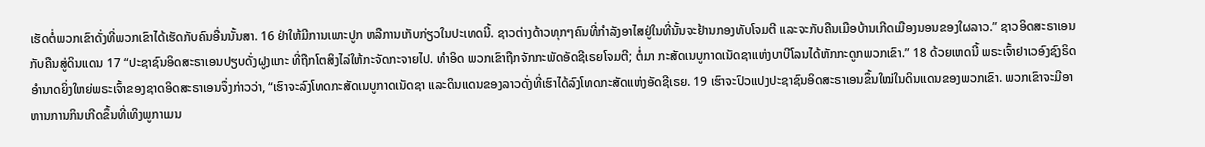ເຮັດຕໍ່ພວກເຂົາດັ່ງທີ່ພວກເຂົາໄດ້ເຮັດກັບຄົນອື່ນນັ້ນສາ. 16 ຢ່າໃຫ້ມີການເພາະປູກ ຫລືການເກັບກ່ຽວໃນປະເທດນີ້. ຊາວຕ່າງດ້າວທຸກໆຄົນທີ່ກຳລັງອາໄສຢູ່ໃນທີ່ນັ້ນຈະຢ້ານກອງທັບໂຈມຕີ ແລະຈະກັບຄືນເມືອບ້ານເກີດເມືອງນອນຂອງໃຜລາວ.” ຊາວອິດສະຣາເອນກັບຄືນສູ່ດິນແດນ 17 “ປະຊາຊົນອິດສະຣາເອນປຽບດັ່ງຝູງແກະ ທີ່ຖືກໂຕສິງໄລ່ໃຫ້ກະຈັດກະຈາຍໄປ. ທຳອິດ ພວກເຂົາຖືກຈັກກະພັດອັດຊີເຣຍໂຈມຕີ; ຕໍ່ມາ ກະສັດເນບູກາດເນັດຊາແຫ່ງບາບີໂລນໄດ້ຫັກກະດູກພວກເຂົາ.” 18 ດ້ວຍເຫດນີ້ ພຣະເຈົ້າຢາເວອົງຊົງຣິດອຳນາດຍິ່ງໃຫຍ່ພຣະເຈົ້າຂອງຊາດອິດສະຣາເອນຈຶ່ງກ່າວວ່າ, “ເຮົາຈະລົງໂທດກະສັດເນບູກາດເນັດຊາ ແລະດິນແດນຂອງລາວດັ່ງທີ່ເຮົາໄດ້ລົງໂທດກະສັດແຫ່ງອັດຊີເຣຍ. 19 ເຮົາຈະປົວແປງປະຊາຊົນອິດສະຣາເອນຂຶ້ນໃໝ່ໃນດິນແດນຂອງພວກເຂົາ. ພວກເຂົາຈະມີອາຫານການກິນເກີດຂຶ້ນທີ່ເທິງພູກາເມນ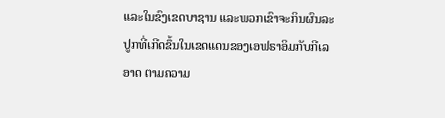ແລະໃນຂົງເຂດບາຊານ ແລະພວກເຂົາຈະກິນຜົນລະປູກທີ່ເກີດຂຶ້ນໃນເຂດແດນຂອງເອຟຣາອິມກັບກີເລອາດ ຕາມຄວາມ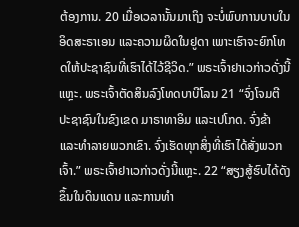ຕ້ອງການ. 20 ເມື່ອເວລານັ້ນມາເຖິງ ຈະບໍ່ພົບການບາບໃນອິດສະຣາເອນ ແລະຄວາມຜິດໃນຢູດາ ເພາະເຮົາຈະຍົກໂທດໃຫ້ປະຊາຊົນທີ່ເຮົາໄດ້ໄວ້ຊີວິດ.” ພຣະເຈົ້າຢາເວກ່າວດັ່ງນີ້ແຫຼະ. ພຣະເຈົ້າຕັດສິນລົງໂທດບາບີໂລນ 21 “ຈົ່ງໂຈມຕີປະຊາຊົນໃນຂົງເຂດ ມາຣາທາອິມ ແລະເປໂກດ. ຈົ່ງຂ້າ ແລະທຳລາຍພວກເຂົາ. ຈົ່ງເຮັດທຸກສິ່ງທີ່ເຮົາໄດ້ສັ່ງພວກເຈົ້າ.” ພຣະເຈົ້າຢາເວກ່າວດັ່ງນີ້ແຫຼະ. 22 “ສຽງສູ້ຮົບໄດ້ດັງຂຶ້ນໃນດິນແດນ ແລະການທຳ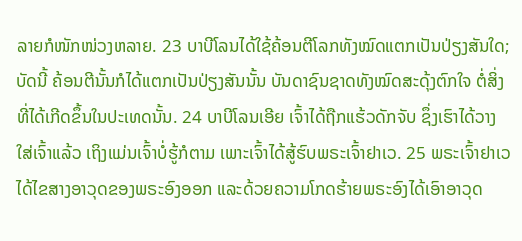ລາຍກໍໜັກໜ່ວງຫລາຍ. 23 ບາບີໂລນໄດ້ໃຊ້ຄ້ອນຕີໂລກທັງໝົດແຕກເປັນປ່ຽງສັນໃດ; ບັດນີ້ ຄ້ອນຕີນັ້ນກໍໄດ້ແຕກເປັນປ່ຽງສັນນັ້ນ ບັນດາຊົນຊາດທັງໝົດສະດຸ້ງຕົກໃຈ ຕໍ່ສິ່ງທີ່ໄດ້ເກີດຂຶ້ນໃນປະເທດນັ້ນ. 24 ບາບີໂລນເອີຍ ເຈົ້າໄດ້ຖືກແຮ້ວດັກຈັບ ຊຶ່ງເຮົາໄດ້ວາງໃສ່ເຈົ້າແລ້ວ ເຖິງແມ່ນເຈົ້າບໍ່ຮູ້ກໍຕາມ ເພາະເຈົ້າໄດ້ສູ້ຮົບພຣະເຈົ້າຢາເວ. 25 ພຣະເຈົ້າຢາເວໄດ້ໄຂສາງອາວຸດຂອງພຣະອົງອອກ ແລະດ້ວຍຄວາມໂກດຮ້າຍພຣະອົງໄດ້ເອົາອາວຸດ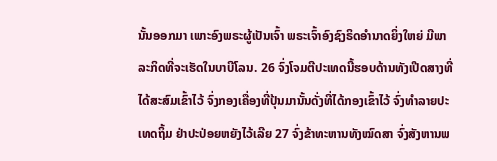ນັ້ນອອກມາ ເພາະອົງພຣະຜູ້ເປັນເຈົ້າ ພຣະເຈົ້າອົງຊົງຣິດອຳນາດຍິ່ງໃຫຍ່ ມີພາລະກິດທີ່ຈະເຮັດໃນບາບີໂລນ. 26 ຈົ່ງໂຈມຕີປະເທດນີ້ຮອບດ້ານທັງເປີດສາງທີ່ໄດ້ສະສົມເຂົ້າໄວ້ ຈົ່ງກອງເຄື່ອງທີ່ປຸ້ນມານັ້ນດັ່ງທີ່ໄດ້ກອງເຂົ້າໄວ້ ຈົ່ງທຳລາຍປະເທດຖິ້ມ ຢ່າປະປ່ອຍຫຍັງໄວ້ເລີຍ 27 ຈົ່ງຂ້າທະຫານທັງໝົດສາ ຈົ່ງສັງຫານພ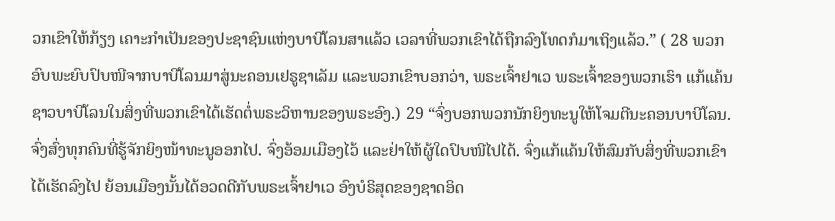ວກເຂົາໃຫ້ກ້ຽງ ເຄາະກຳເປັນຂອງປະຊາຊົນແຫ່ງບາບີໂລນສາແລ້ວ ເວລາທີ່ພວກເຂົາໄດ້ຖືກລົງໂທດກໍມາເຖິງແລ້ວ.” ( 28 ພວກອົບພະຍົບປົບໜີຈາກບາບີໂລນມາສູ່ນະຄອນເຢຣູຊາເລັມ ແລະພວກເຂົາບອກວ່າ, ພຣະເຈົ້າຢາເວ ພຣະເຈົ້າຂອງພວກເຮົາ ແກ້ແຄ້ນຊາວບາບີໂລນໃນສິ່ງທີ່ພວກເຂົາໄດ້ເຮັດຕໍ່ພຣະວິຫານຂອງພຣະອົງ.) 29 “ຈົ່ງບອກພວກນັກຍິງທະນູໃຫ້ໂຈມຕີນະຄອນບາບີໂລນ. ຈົ່ງສົ່ງທຸກຄົນທີ່ຮູ້ຈັກຍິງໜ້າທະນູອອກໄປ. ຈົ່ງອ້ອມເມືອງໄວ້ ແລະຢ່າໃຫ້ຜູ້ໃດປົບໜີໄປໄດ້. ຈົ່ງແກ້ແຄ້ນໃຫ້ສົມກັບສິ່ງທີ່ພວກເຂົາໄດ້ເຮັດລົງໄປ ຍ້ອນເມືອງນັ້ນໄດ້ອວດດີກັບພຣະເຈົ້າຢາເວ ອົງບໍຣິສຸດຂອງຊາດອິດ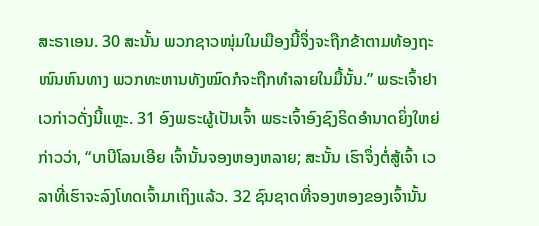ສະຣາເອນ. 30 ສະນັ້ນ ພວກຊາວໜຸ່ມໃນເມືອງນີ້ຈຶ່ງຈະຖືກຂ້າຕາມທ້ອງຖະໜົນຫົນທາງ ພວກທະຫານທັງໝົດກໍຈະຖືກທຳລາຍໃນມື້ນັ້ນ.” ພຣະເຈົ້າຢາເວກ່າວດັ່ງນີ້ແຫຼະ. 31 ອົງພຣະຜູ້ເປັນເຈົ້າ ພຣະເຈົ້າອົງຊົງຣິດອຳນາດຍິ່ງໃຫຍ່ກ່າວວ່າ, “ບາບີໂລນເອີຍ ເຈົ້ານັ້ນຈອງຫອງຫລາຍ; ສະນັ້ນ ເຮົາຈຶ່ງຕໍ່ສູ້ເຈົ້າ ເວລາທີ່ເຮົາຈະລົງໂທດເຈົ້າມາເຖິງແລ້ວ. 32 ຊົນຊາດທີ່ຈອງຫອງຂອງເຈົ້ານັ້ນ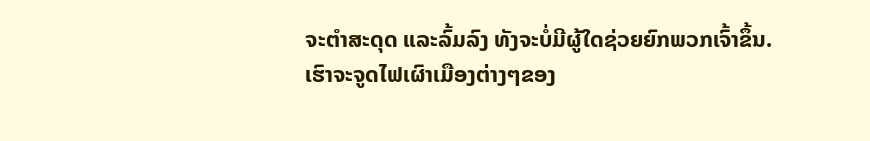ຈະຕຳສະດຸດ ແລະລົ້ມລົງ ທັງຈະບໍ່ມີຜູ້ໃດຊ່ວຍຍົກພວກເຈົ້າຂຶ້ນ. ເຮົາຈະຈູດໄຟເຜົາເມືອງຕ່າງໆຂອງ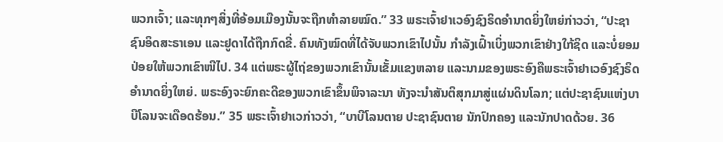ພວກເຈົ້າ; ແລະທຸກໆສິ່ງທີ່ອ້ອມເມືອງນັ້ນຈະຖືກທຳລາຍໝົດ.” 33 ພຣະເຈົ້າຢາເວອົງຊົງຣິດອຳນາດຍິ່ງໃຫຍ່ກ່າວວ່າ, “ປະຊາຊົນອິດສະຣາເອນ ແລະຢູດາໄດ້ຖືກກົດຂີ່. ຄົນທັງໝົດທີ່ໄດ້ຈັບພວກເຂົາໄປນັ້ນ ກຳລັງເຝົ້າເບິ່ງພວກເຂົາຢ່າງໃກ້ຊິດ ແລະບໍ່ຍອມປ່ອຍໃຫ້ພວກເຂົາໜີໄປ. 34 ແຕ່ພຣະຜູ້ໄຖ່ຂອງພວກເຂົານັ້ນເຂັ້ມແຂງຫລາຍ ແລະນາມຂອງພຣະອົງຄືພຣະເຈົ້າຢາເວອົງຊົງຣິດອຳນາດຍິ່ງໃຫຍ່. ພຣະອົງຈະຍົກຄະດີຂອງພວກເຂົາຂຶ້ນພິຈາລະນາ ທັງຈະນຳສັນຕິສຸກມາສູ່ແຜ່ນດິນໂລກ; ແຕ່ປະຊາຊົນແຫ່ງບາບີໂລນຈະເດືອດຮ້ອນ.” 35 ພຣະເຈົ້າຢາເວກ່າວວ່າ, “ບາບີໂລນຕາຍ ປະຊາຊົນຕາຍ ນັກປົກຄອງ ແລະນັກປາດດ້ວຍ. 36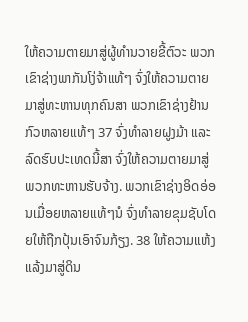ໃຫ້ຄວາມຕາຍມາສູ່ຜູ້ທຳນວາຍຂີ້ຕົວະ ພວກເຂົາຊ່າງພາກັນໂງ່ຈ້າແທ້ໆ ຈົ່ງໃຫ້ຄວາມຕາຍມາສູ່ທະຫານທຸກຄົນສາ ພວກເຂົາຊ່າງຢ້ານກົວຫລາຍແທ້ໆ 37 ຈົ່ງທຳລາຍຝູງມ້າ ແລະລົດຮົບປະເທດນີ້ສາ ຈົ່ງໃຫ້ຄວາມຕາຍມາສູ່ພວກທະຫານຮັບຈ້າງ. ພວກເຂົາຊ່າງອິດອ່ອນເມື່ອຍຫລາຍແທ້ໆນໍ ຈົ່ງທຳລາຍຂຸມຊັບໂດຍໃຫ້ຖືກປຸ້ນເອົາຈົນກ້ຽງ. 38 ໃຫ້ຄວາມແຫ້ງແລ້ງມາສູ່ດິນ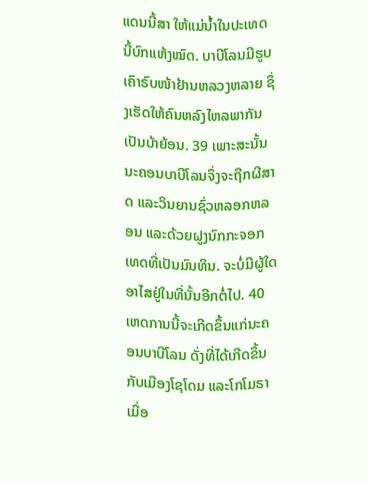ແດນນີ້ສາ ໃຫ້ແມ່ນໍ້າໃນປະເທດນີ້ບົກແຫ້ງໝົດ. ບາບີໂລນມີຮູບເຄົາຣົບໜ້າຢ້ານຫລວງຫລາຍ ຊຶ່ງເຮັດໃຫ້ຄົນຫລົງໄຫລພາກັນເປັນບ້າຍ້ອນ. 39 ເພາະສະນັ້ນ ນະຄອນບາບີໂລນຈຶ່ງຈະຖືກຜີສາດ ແລະວິນຍານຊົ່ວຫລອກຫລອນ ແລະດ້ວຍຝູງນົກກະຈອກເທດທີ່ເປັນມົນທິນ. ຈະບໍ່ມີຜູ້ໃດອາໄສຢູ່ໃນທີ່ນັ້ນອີກຕໍ່ໄປ. 40 ເຫດການນີ້ຈະເກີດຂຶ້ນແກ່ນະຄອນບາບີໂລນ ດັ່ງທີ່ໄດ້ເກີດຂຶ້ນກັບເມືອງໂຊໂດມ ແລະໂກໂມຣາ ເມື່ອ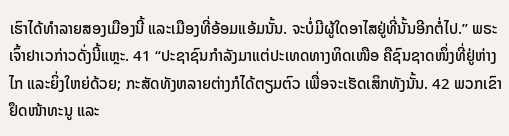ເຮົາໄດ້ທຳລາຍສອງເມືອງນີ້ ແລະເມືອງທີ່ອ້ອມແອ້ມນັ້ນ. ຈະບໍ່ມີຜູ້ໃດອາໄສຢູ່ທີ່ນັ້ນອີກຕໍ່ໄປ.” ພຣະເຈົ້າຢາເວກ່າວດັ່ງນີ້ແຫຼະ. 41 “ປະຊາຊົນກຳລັງມາແຕ່ປະເທດທາງທິດເໜືອ ຄືຊົນຊາດໜຶ່ງທີ່ຢູ່ຫ່າງໄກ ແລະຍິ່ງໃຫຍ່ດ້ວຍ; ກະສັດທັງຫລາຍຕ່າງກໍໄດ້ຕຽມຕົວ ເພື່ອຈະເຮັດເສິກທັງນັ້ນ. 42 ພວກເຂົາຢຶດໜ້າທະນູ ແລະ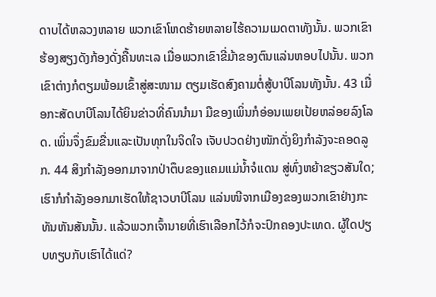ດາບໄດ້ຫລວງຫລາຍ ພວກເຂົາໂຫດຮ້າຍຫລາຍໄຮ້ຄວາມເມດຕາທັງນັ້ນ. ພວກເຂົາຮ້ອງສຽງດັງກ້ອງດັ່ງຄື້ນທະເລ ເມື່ອພວກເຂົາຂີ່ມ້າຂອງຕົນແລ່ນຫອບໄປນັ້ນ. ພວກເຂົາຕ່າງກໍຕຽມພ້ອມເຂົ້າສູ່ສະໜາມ ຕຽມເຮັດສົງຄາມຕໍ່ສູ້ບາບີໂລນທັງນັ້ນ. 43 ເມື່ອກະສັດບາບີໂລນໄດ້ຍິນຂ່າວທີ່ຄົນນຳມາ ມືຂອງເພິ່ນກໍອ່ອນເພຍເປ້ຍຫລ່ອຍລົງໂລດ. ເພິ່ນຈຶ່ງຂົມຂື່ນແລະເປັນທຸກໃນຈິດໃຈ ເຈັບປວດຢ່າງໜັກດັ່ງຍິງກຳລັງຈະຄອດລູກ. 44 ສິງກຳລັງອອກມາຈາກປ່າຕຶບຂອງແຄມແມ່ນໍ້າຈໍແດນ ສູ່ທົ່ງຫຍ້າຂຽວສັນໃດ; ເຮົາກໍກຳລັງອອກມາເຮັດໃຫ້ຊາວບາບີໂລນ ແລ່ນໜີຈາກເມືອງຂອງພວກເຂົາຢ່າງກະທັນຫັນສັນນັ້ນ. ແລ້ວພວກເຈົ້ານາຍທີ່ເຮົາເລືອກໄວ້ກໍຈະປົກຄອງປະເທດ. ຜູ້ໃດປຽບທຽບກັບເຮົາໄດ້ແດ່?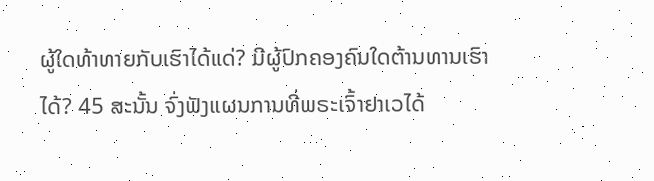ຜູ້ໃດທ້າທາຍກັບເຮົາໄດ້ແດ່? ມີຜູ້ປົກຄອງຄົນໃດຕ້ານທານເຮົາໄດ້? 45 ສະນັ້ນ ຈົ່ງຟັງແຜນການທີ່ພຣະເຈົ້າຢາເວໄດ້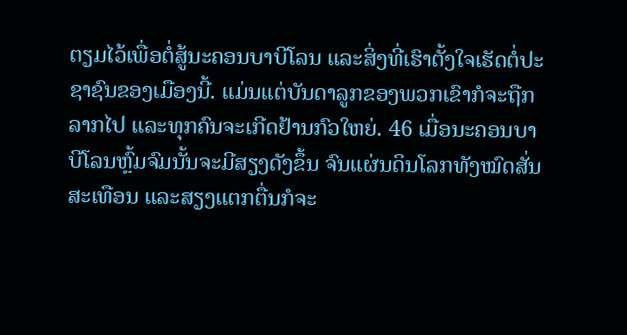ຕຽມໄວ້ເພື່ອຕໍ່ສູ້ນະຄອນບາບີໂລນ ແລະສິ່ງທີ່ເຮົາຕັ້ງໃຈເຮັດຕໍ່ປະຊາຊົນຂອງເມືອງນີ້. ແມ່ນແຕ່ບັນດາລູກຂອງພວກເຂົາກໍຈະຖືກລາກໄປ ແລະທຸກຄົນຈະເກີດຢ້ານກົວໃຫຍ່. 46 ເມື່ອນະຄອນບາບີໂລນຫຼົ້ມຈົມນັ້ນຈະມີສຽງດັງຂຶ້ນ ຈົນແຜ່ນດິນໂລກທັງໝົດສັ່ນສະເທືອນ ແລະສຽງແຕກຕື່ນກໍຈະ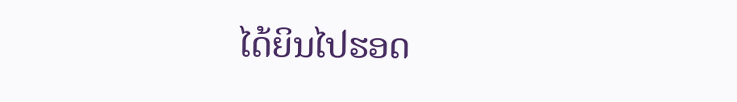ໄດ້ຍິນໄປຮອດ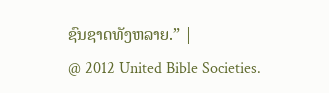ຊົນຊາດທັງຫລາຍ.” |
@ 2012 United Bible Societies.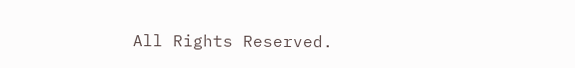All Rights Reserved.